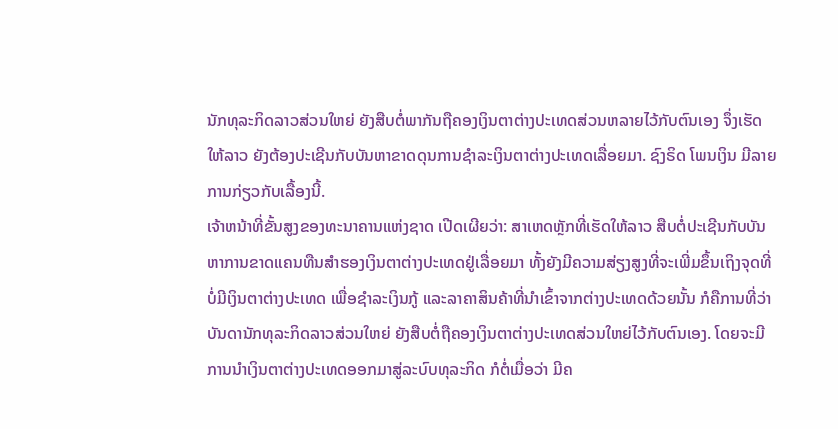ນັກທຸລະກິດລາວສ່ວນໃຫຍ່ ຍັງສືບຕໍ່ພາກັນຖືຄອງເງິນຕາຕ່າງປະເທດສ່ວນຫລາຍໄວ້ກັບຕົນເອງ ຈຶ່ງເຮັດໃຫ້ລາວ ຍັງຕ້ອງປະເຊີນກັບບັນຫາຂາດດຸນການຊໍາລະເງິນຕາຕ່າງປະເທດເລື່ອຍມາ. ຊົງຣິດ ໂພນເງິນ ມີລາຍການກ່ຽວກັບເລື້ອງນີ້.
ເຈ້າຫນ້າທີ່ຂັ້ນສູງຂອງທະນາຄານແຫ່ງຊາດ ເປີດເຜີຍວ່າ: ສາເຫດຫຼັກທີ່ເຮັດໃຫ້ລາວ ສືບຕໍ່ປະເຊີນກັບບັນຫາການຂາດແຄນທືນສຳຮອງເງິນຕາຕ່າງປະເທດຢູ່ເລື່ອຍມາ ທັ້ງຍັງມີຄວາມສ່ຽງສູງທີ່ຈະເພີ່ມຂຶ້ນເຖິງຈຸດທີ່ບໍ່ມີເງິນຕາຕ່າງປະເທດ ເພື່ອຊໍາລະເງິນກູ້ ແລະລາຄາສິນຄ້າທີ່ນໍາເຂົ້າຈາກຕ່າງປະເທດດ້ວຍນັ້ນ ກໍຄືການທີ່ວ່າ ບັນດານັກທຸລະກິດລາວສ່ວນໃຫຍ່ ຍັງສືບຕໍ່ຖືຄອງເງິນຕາຕ່າງປະເທດສ່ວນໃຫຍ່ໄວ້ກັບຕົນເອງ. ໂດຍຈະມີການນຳເງິນຕາຕ່າງປະເທດອອກມາສູ່ລະບົບທຸລະກິດ ກໍຕໍ່ເມື່ອວ່າ ມີຄ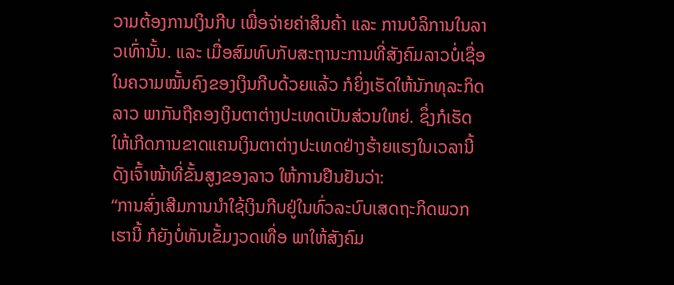ວາມຕ້ອງການເງິນກີບ ເພື່ອຈ່າຍຄ່າສິນຄ້າ ແລະ ການບໍລິການໃນລາວເທົ່ານັ້ນ. ແລະ ເມື່ອສົມທົບກັບສະຖານະການທີ່ສັງຄົມລາວບໍ່ເຊື່ອໃນຄວາມໝັ້ນຄົງຂອງເງິນກີບດ້ວຍແລ້ວ ກໍຍິ່ງເຮັດໃຫ້ນັກທຸລະກິດລາວ ພາກັນຖືຄອງເງິນຕາຕ່າງປະເທດເປັນສ່ວນໃຫຍ່. ຊຶ່ງກໍເຮັດໃຫ້ເກີດການຂາດແຄນເງິນຕາຕ່າງປະເທດຢ່າງຮ້າຍແຮງໃນເວລານີ້ ດັງເຈົ້າໜ້າທີ່ຂັ້ນສູງຂອງລາວ ໃຫ້ການຢືນຢັນວ່າ:
“ການສົ່ງເສີມການນຳໃຊ້ເງິນກີບຢູ່ໃນທົ່ວລະບົບເສດຖະກິດພວກເຮານີ້ ກໍຍັງບໍ່ທັນເຂັ້ມງວດເທື່ອ ພາໃຫ້ສັງຄົມ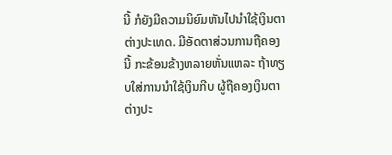ນີ້ ກໍຍັງມີຄວາມນິຍົມຫັນໄປນຳໃຊ້ເງິນຕາຕ່າງປະເທດ. ມີອັດຕາສ່ວນການຖືຄອງນີ້ ກະຂ້ອນຂ້າງຫລາຍຫັ່ນແຫລະ ຖ້າທຽບໃສ່ການນຳໃຊ້ເງິນກີບ ຜູ້ຖືຄອງເງິນຕາຕ່າງປະ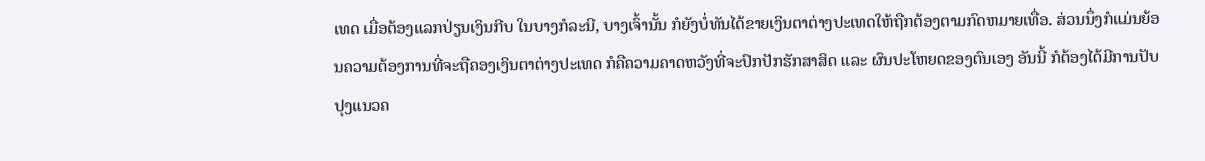ເທດ ເມື່ອຕ້ອງແລກປ່ຽນເງິນກີບ ໃນບາງກໍລະນີ, ບາງເຈົ້ານັ້ນ ກໍຍັງບໍ່ທັນໄດ້ຂາຍເງິນຕາຕ່າງປະເທດໃຫ້ຖືກຕ້ອງຕາມກົດຫມາຍເທື່ອ. ສ່ວນນຶ່ງກໍແມ່ນຍ້ອນຄວາມຕ້ອງການທີ່ຈະຖືຄອງເງິນຕາຕ່າງປະເທດ ກໍຄືຄວາມຄາດຫວັງທີ່ຈະປົກປັກຮັກສາສິດ ແລະ ຜົນປະໂຫຍດຂອງຕົນເອງ ອັນນີ້ ກໍຕ້ອງໄດ້ມີການປັບປຸງແນວຄ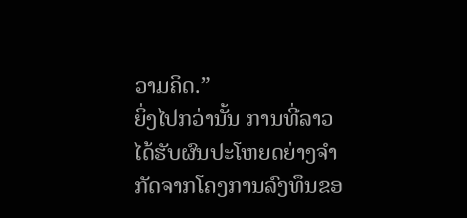ວາມຄິດ.”
ຍິ່ງໄປກວ່ານັ້ນ ການທີ່ລາວໄດ້ຮັບຜົນປະໂຫຍດຍ່າງຈໍາກັດຈາກໂຄງການລົງທຶນຂອ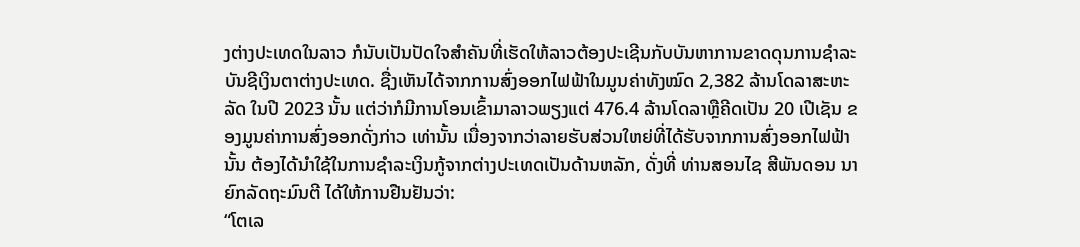ງຕ່າງປະເທດໃນລາວ ກໍນັບເປັນປັດໃຈສໍາຄັນທີ່ເຮັດໃຫ້ລາວຕ້ອງປະເຊີນກັບບັນຫາການຂາດດຸນການຊໍາລະບັນຊີເງິນຕາຕ່າງປະເທດ. ຊື່ງເຫັນໄດ້ຈາກການສົ່ງອອກໄຟຟ້າໃນມູນຄ່າທັງໝົດ 2,382 ລ້ານໂດລາສະຫະລັດ ໃນປີ 2023 ນັ້ນ ແຕ່ວ່າກໍມີການໂອນເຂົ້າມາລາວພຽງແຕ່ 476.4 ລ້ານໂດລາຫຼືຄີດເປັນ 20 ເປີເຊັນ ຂອງມູນຄ່າການສົ່ງອອກດັ່ງກ່າວ ເທ່ານັ້ນ ເນື່ອງຈາກວ່າລາຍຮັບສ່ວນໃຫຍ່ທີ່ໄດ້ຮັບຈາກການສົ່ງອອກໄຟຟ້ານັ້ນ ຕ້ອງໄດ້ນຳໃຊ້ໃນການຊຳລະເງິນກູ້ຈາກຕ່າງປະເທດເປັນດ້ານຫລັກ, ດັ່ງທີ່ ທ່ານສອນໄຊ ສີພັນດອນ ນາຍົກລັດຖະມົນຕີ ໄດ້ໃຫ້ການຢືນຢັນວ່າ:
“ໂຕເລ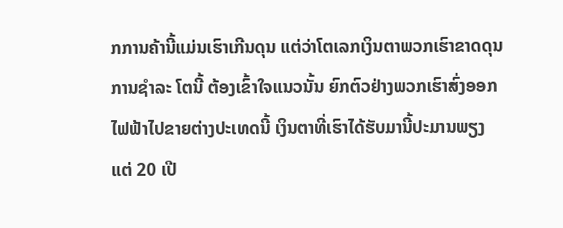ກການຄ້ານີ້ແມ່ນເຮົາເກີນດຸນ ແຕ່ວ່າໂຕເລກເງິນຕາພວກເຮົາຂາດດຸນການຊຳລະ ໂຕນີ້ ຕ້ອງເຂົ້າໃຈແນວນັ້ນ ຍົກຕົວຢ່າງພວກເຮົາສົ່ງອອກໄຟຟ້າໄປຂາຍຕ່າງປະເທດນີ້ ເງິນຕາທີ່ເຮົາໄດ້ຮັບມານີ້ປະມານພຽງແຕ່ 20 ເປີ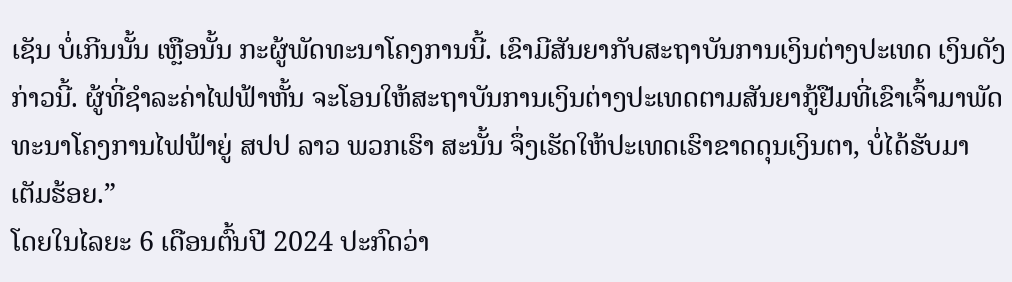ເຊັນ ບໍ່ເກີນນັ້ນ ເຫຼືອນັ້ນ ກະຜູ້ພັດທະນາໂຄງການນີ້. ເຂົາມີສັນຍາກັບສະຖາບັນການເງິນຕ່າງປະເທດ ເງິນດັງກ່າວນີ້. ຜູ້ທີ່ຊຳລະຄ່າໄຟຟ້າຫັ້ນ ຈະໂອນໃຫ້ສະຖາບັນການເງິນຕ່າງປະເທດຕາມສັນຍາກູ້ຢືມທີ່ເຂົາເຈົ້າມາພັດທະນາໂຄງການໄຟຟ້າຍູ່ ສປປ ລາວ ພວກເຮົາ ສະນັ້ນ ຈຶ່ງເຮັດໃຫ້ປະເທດເຮົາຂາດດຸນເງິນຕາ, ບໍ່ໄດ້ຮັບມາເຕັມຮ້ອຍ.”
ໂດຍໃນໄລຍະ 6 ເດືອນຕົ້ນປີ 2024 ປະກົດວ່າ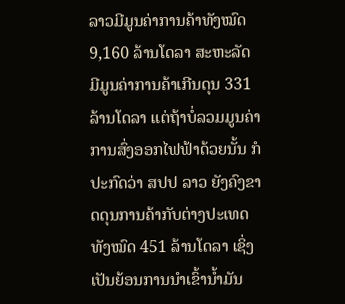ລາວມີມູນຄ່າການຄ້າທັງໝົດ 9,160 ລ້ານໂດລາ ສະຫະລັດ ມີມູນຄ່າການຄ້າເກີນດຸນ 331 ລ້ານໂດລາ ແຕ່ຖ້າບໍ່ລວມມູນຄ່າການສົ່ງອອກໄຟຟ້າດ້ວຍນັ້ນ ກໍປະກົດວ່າ ສປປ ລາວ ຍັງຄົງຂາດດຸນການຄ້າກັບຕ່າງປະເທດທັງໝົດ 451 ລ້ານໂດລາ ເຊິ່ງເປັນຍ້ອນການນໍາເຂົ້ານໍ້າມັນ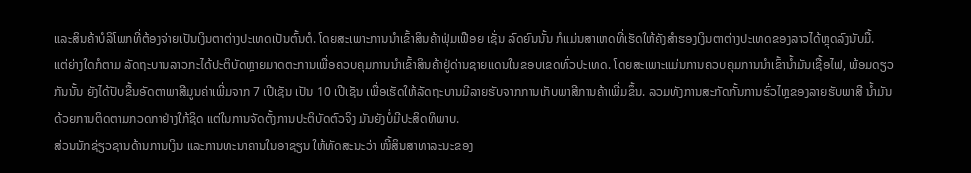ແລະສິນຄ້າບໍລິໂພກທີ່ຕ້ອງຈ່າຍເປັນເງິນຕາຕ່າງປະເທດເປັນຕົ້ນຕໍ. ໂດຍສະເພາະການນໍາເຂົ້າສິນຄ້າຟຸ່ມເຟືອຍ ເຊັ່ນ ລົດຍົນນັ້ນ ກໍແມ່ນສາເຫດທີ່ເຮັດໃຫ້ຄັງສຳຮອງເງິນຕາຕ່າງປະເທດຂອງລາວໄດ້ຫຼຸດລົງນັບມື້.
ແຕ່ຍ່າງໃດກໍຕາມ ລັດຖະບານລາວກະໄດ້ປະຕິບັດຫຼາຍມາດຕະການເພື່ອຄວບຄຸມການນໍາເຂົ້າສິນຄ້າຢູ່ດ່ານຊາຍແດນໃນຂອບເຂດທົ່ວປະເທດ. ໂດຍສະເພາະແມ່ນການຄວບຄຸມການນໍາເຂົ້ານໍ້າມັນເຊື້ອໄຟ, ພ້ອມດຽວກັນນັ້ນ ຍັງໄດ້ປັບຂື້ນອັດຕາພາສີມູນຄ່າເພີ່ມຈາກ 7 ເປີເຊັນ ເປັນ 10 ເປີເຊັນ ເພື່ອເຮັດໃຫ້ລັດຖະບານມີລາຍຮັບຈາກການເກັບພາສີການຄ້າເພີ່ມຂຶ້ນ. ລວມທັງການສະກັດກັ້ນການຮົ່ວໄຫຼຂອງລາຍຮັບພາສີ ນໍ້າມັນດ້ວຍການຕິດຕາມກວດກາຢ່າງໃກ້ຊິດ ແຕ່ໃນການຈັດຕັ້ງການປະຕິບັດຕົວຈິງ ມັນຍັງບໍ່ມີປະສິດທິພາບ.
ສ່ວນນັກຊ່ຽວຊານດ້ານການເງິນ ແລະການທະນາຄານໃນອາຊຽນ ໃຫ້ທັດສະນະວ່າ ໜີ້ສິນສາທາລະນະຂອງ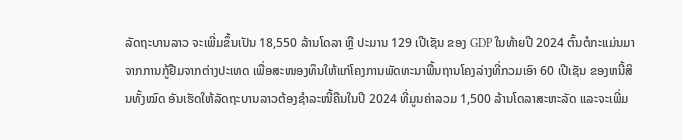ລັດຖະບານລາວ ຈະເພີ່ມຂຶ້ນເປັນ 18,550 ລ້ານໂດລາ ຫຼື ປະມານ 129 ເປີເຊັນ ຂອງ GDP ໃນທ້າຍປີ 2024 ຕົ້ນຕໍກະແມ່ນມາຈາກການກູ້ຢືມຈາກຕ່າງປະເທດ ເພື່ອສະໜອງທຶນໃຫ້ແກ່ໂຄງການພັດທະນາພື້ນຖານໂຄງລ່າງທີ່ກວມເອົາ 60 ເປີເຊັນ ຂອງຫນີ້ສິນທັ້ງໝົດ ອັນເຮັດໃຫ້ລັດຖະບານລາວຕ້ອງຊຳລະໜີ້ຄືນໃນປີ 2024 ທີ່ມູນຄ່າລວມ 1,500 ລ້ານໂດລາສະຫະລັດ ແລະຈະເພີ່ມ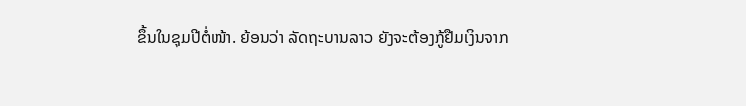ຂຶ້ນໃນຊຸມປີຕໍ່ໜ້າ. ຍ້ອນວ່າ ລັດຖະບານລາວ ຍັງຈະຕ້ອງກູ້ຢືມເງິນຈາກ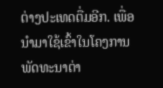ຕ່າງປະເທດຕື່ມອີກ. ເພື່ອນໍາມາໃຊ້ເຂົ້າໃນໂຄງການພັດທະນາຕ່າ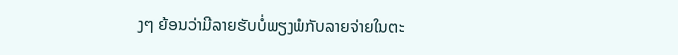ງໆ ຍ້ອນວ່າມີລາຍຮັບບໍ່ພຽງພໍກັບລາຍຈ່າຍໃນຕະ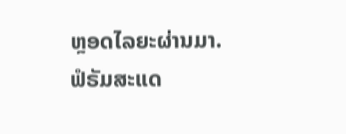ຫຼອດໄລຍະຜ່ານມາ.
ຟໍຣັມສະແດ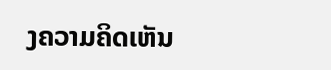ງຄວາມຄິດເຫັນ